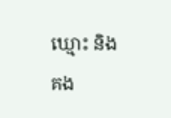ឃ្មោះ និង គង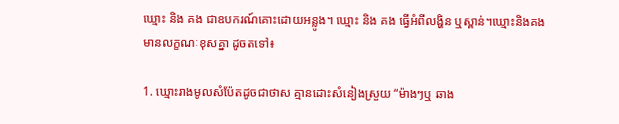ឃ្មោះ និង គង ជាឧបករណ៍គោះដោយអន្លូង។ ឃ្មោះ និង គង ធ្វើអំពីលង្ហិន ឬស្ពាន់។ឃ្មោះនិងគង មានលក្ខណៈខុសគ្នា ដូចតទៅ៖

1. ឃ្មោះរាងមូលសំប៉ែតដូចជាថាស គ្មានដោះសំនៀងស្រួយ “ម៉ាងៗឬ ឆាង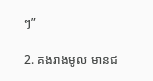ៗ”

2. គងរាងមូល មានជ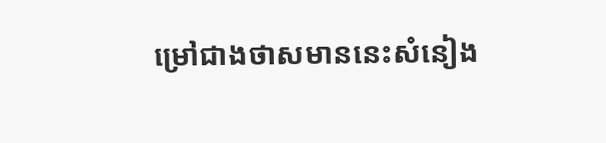ម្រៅជាងថាសមាននេះសំនៀង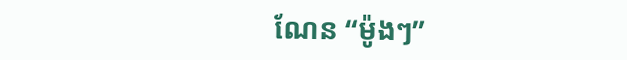ណែន “ម៉ូងៗ”